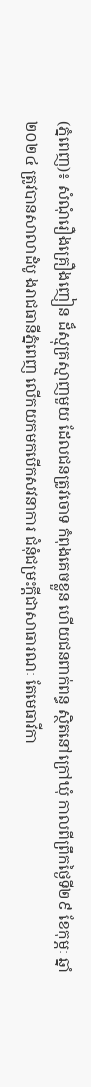(ភ្នំពេញ)៖ សំណុំរឿងគ្រឿងញៀន ដ៏ស្មុគ្រស្មាញមួយ ដែលជនត្រូវចោទ កំពុងគេចខ្លួន ហើយជនពាក់ពន្ធ ស្ថិតនៅក្រៅឃុំ កាលពីព្រឹកថ្ងៃទី២៩ ខែកុម្ភៈ ឆ្នាំ២០២៤ ត្រូវបានសាលាដំបូ ងរាជធានីភ្នំពេញ លើកយកមកបើកសវនាការ ជំនុំជម្រះក្តីជាសាធារណៈ តែមេធាវីកា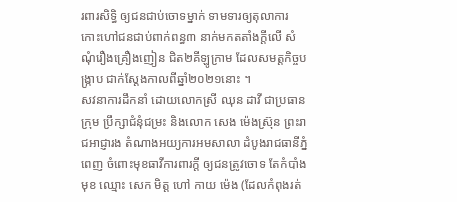រពារសិទ្ធិ ឲ្យជនជាប់ចោទម្នាក់ ទាមទារឲ្យតុលាការ កោះហៅជនជាប់ពាក់ពន្ធ៣ នាក់មកតតាំងក្តីលើ សំណុំរឿងគ្រឿងញៀន ជិត២គីឡូក្រាម ដែលសមត្តកិច្ចបង្ក្រាប ជាក់ស្តែងកាលពីឆ្នាំ២០២១នោះ ។
សវនាការដឹកនាំ ដោយលោកស្រី ឈុន ដាវី ជាប្រធានក្រុម ប្រឹក្សាជំនុំជម្រះ និងលោក សេង ម៉េងស្រ៊ុន ព្រះរាជអាជ្ញារង តំណាងអយ្យការអមសាលា ដំបូងរាជធានីភ្នំពេញ ចំពោះមុខធាវីការពារក្តី ឲ្យជនត្រូវចោទ តែកំបាំងមុខ ឈ្មោះ សេក មិត្ត ហៅ កាយ ម៉េង (ដែលកំពុងរត់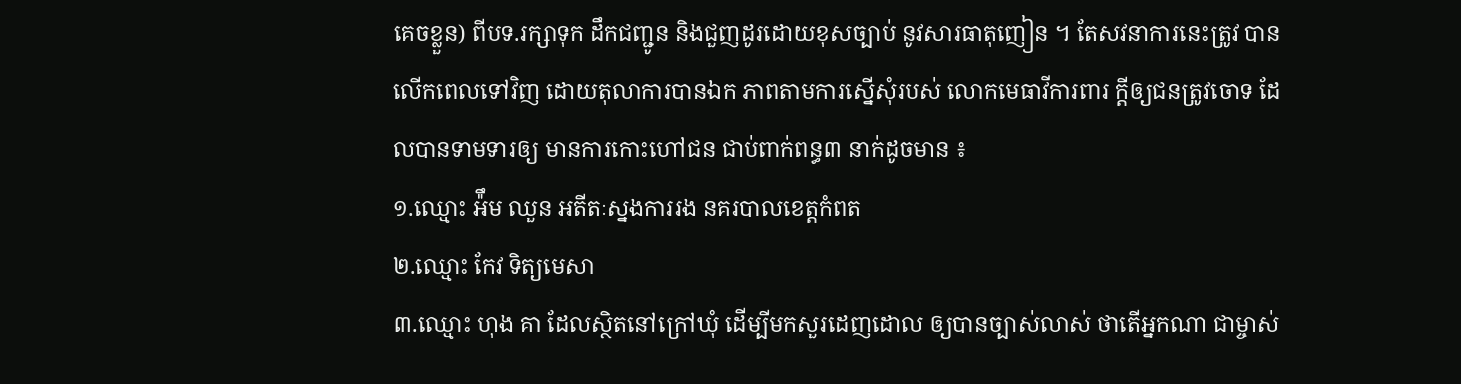គេចខ្លួន) ពីបទ.រក្សាទុក ដឹកជញ្ជូន និងជួញដូរដោយខុសច្បាប់ នូវសារធាតុញៀន ។ តែសវនាការនេះត្រូវ បានលើកពេលទៅវិញ ដោយតុលាការបានឯក ភាពតាមការស្នើសុំរបស់ លោកមេធាវីការពារ ក្តីឲ្យជនត្រូវចោទ ដែលបានទាមទារឲ្យ មានការកោះហៅជន ជាប់ពាក់ពន្ធ៣ នាក់ដូចមាន ៖
១.ឈ្មោះ អ៉ឹម ឈួន អតីតៈស្នងការរង នគរបាលខេត្តកំពត
២.ឈ្មោះ កែវ ទិត្យមេសា
៣.ឈ្មោះ ហុង គា ដែលស្ថិតនៅក្រៅឃុំ ដើម្បីមកសួរដេញដោល ឲ្យបានច្បាស់លាស់ ថាតើអ្នកណា ជាម្ចាស់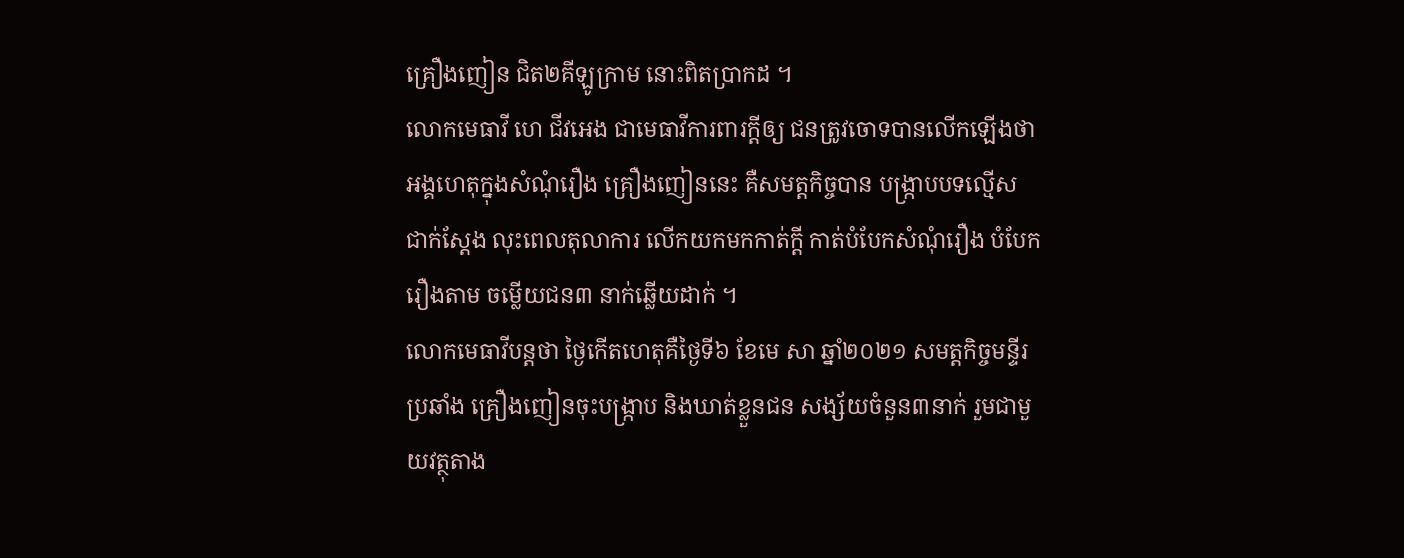គ្រឿងញៀន ជិត២គីឡូក្រាម នោះពិតប្រាកដ ។
លោកមេធាវី ហេ ជីវអេង ជាមេធាវីការពារក្តីឲ្យ ជនត្រូវចោទបានលើកឡើងថា អង្គហេតុក្នុងសំណុំរឿង គ្រឿងញៀននេះ គឺសមត្តកិច្ចបាន បង្ក្រាបបទល្មើស ជាក់ស្តែង លុះពេលតុលាការ លើកយកមកកាត់ក្តី កាត់បំបែកសំណុំរឿង បំបែករឿងតាម ចម្លើយជន៣ នាក់ឆ្លើយដាក់ ។
លោកមេធាវីបន្តថា ថ្ងៃកើតហេតុគឺថ្ងៃទី៦ ខែមេ សា ឆ្នាំ២០២១ សមត្តកិច្ចមន្ទីរប្រឆាំង គ្រឿងញៀនចុះបង្ក្រាប និងឃាត់ខ្លួនជន សង្ស័យចំនួន៣នាក់ រួមជាមួយវត្ថុតាង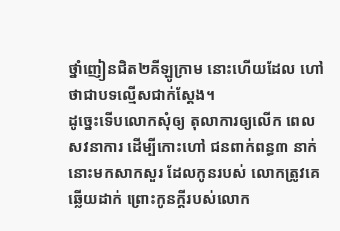ថ្នាំញៀនជិត២គីឡូក្រាម នោះហើយដែល ហៅថាជាបទល្មើសជាក់ស្តែង។
ដូច្នេះទើបលោកសុំឲ្យ តុលាការឲ្យលើក ពេលសវនាការ ដើម្បីកោះហៅ ជនពាក់ពន្ធ៣ នាក់នោះមកសាកសួរ ដែលកូនរបស់ លោកត្រូវគេឆ្លើយដាក់ ព្រោះកូនក្តីរបស់លោក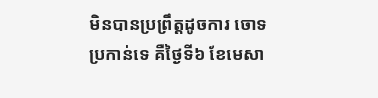មិនបានប្រព្រឹត្តដូចការ ចោទប្រកាន់ទេ គឺថ្ងៃទី៦ ខែមេសា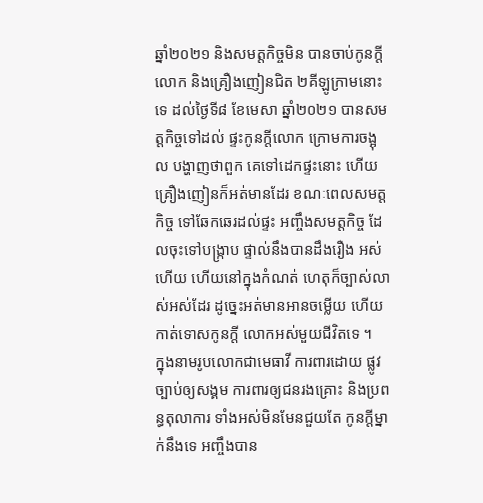ឆ្នាំ២០២១ និងសមត្តកិច្ចមិន បានចាប់កូនក្តីលោក និងគ្រឿងញៀនជិត ២គីឡូក្រាមនោះទេ ដល់ថ្ងៃទី៨ ខែមេសា ឆ្នាំ២០២១ បានសមត្តកិច្ចទៅដល់ ផ្ទះកូនក្តីលោក ក្រោមការចង្អុល បង្ហាញថាពួក គេទៅដេកផ្ទះនោះ ហើយ គ្រឿងញៀនក៏អត់មានដែរ ខណៈពេលសមត្តកិច្ច ទៅឆែកឆេរដល់ផ្ទះ អញ្ចឹងសមត្តកិច្ច ដែលចុះទៅបង្ក្រាប ផ្ទាល់នឹងបានដឹងរឿង អស់ហើយ ហើយនៅក្នុងកំណត់ ហេតុក៏ច្បាស់លាស់អស់ដែរ ដូច្នេះអត់មានអានចម្លើយ ហើយកាត់ទោសកូនក្តី លោកអស់មួយជីវិតទេ ។
ក្នុងនាមរូបលោកជាមេធាវី ការពារដោយ ផ្លូវច្បាប់ឲ្យសង្គម ការពារឲ្យជនរងគ្រោះ និងប្រពន្ធតុលាការ ទាំងអស់មិនមែនជួយតែ កូនក្តីម្នាក់នឹងទេ អញ្ចឹងបាន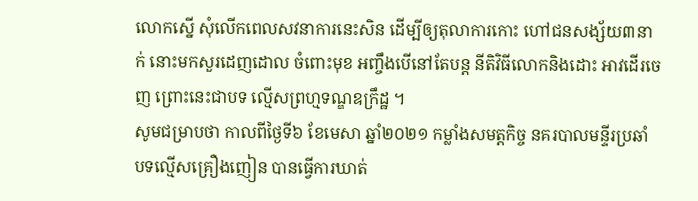លោកស្នើ សុំលើកពេលសវនាការនេះសិន ដើម្បីឲ្យតុលាការកោះ ហៅជនសង្ស័យ៣នាក់ នោះមកសួរដេញដោល ចំពោះមុខ អញ្ចឹងបើនៅតែបន្ត នីតិវិធីលោកនិងដោះ អាវដើរចេញ ព្រោះនេះជាបទ ល្មើសព្រហ្មទណ្ឌឧក្រឹដ្ឋ ។
សូមជម្រាបថា កាលពីថ្ងៃទី៦ ខែមេសា ឆ្នាំ២០២១ កម្លាំងសមត្តកិច្ច នគរបាលមន្ទីរប្រឆាំ បទល្មើសគ្រឿងញៀន បានធ្វើការឃាត់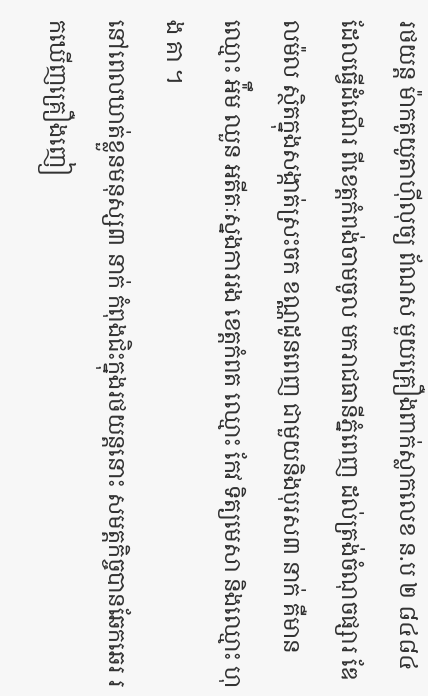រថយន្ត ម៉ាកតូយូតាហ៊ីលុច្យ ព័ណស មួយគ្រឿងពាក់ស្លាកលេខ ន.ប ២ ៨៤៨៤ ដែលធ្វើដំណើរ ពីខេត្តកំពង់ចាមចូល មករាជធានីភ្នំពេញ ដល់ត្រង់ចំណុចផ្សារ ឌែលម៉ល ស្ថិតក្នុងសង្កាត់ស្រះចក ខណ្ណដូនពេញ ជាមួយនិងបុរស៣ នាក់ គឺមានឈ្មោះ អ៉ឹម ឈួន អតីតៈស្នងការរង ខេត្តកំពត ឈ្មោះ កែវ ទិត្យមេសា និងឈ្មោះ ហុង គា ។
នៅពេលឃាត់ខ្លួនមនុស្ស៣ នាក់ កំពុងជិះក្នុងរថយន្តនោះ សមត្តកិច្ចបានឆែកឆេរ រកឃើញគ្រឿងញៀ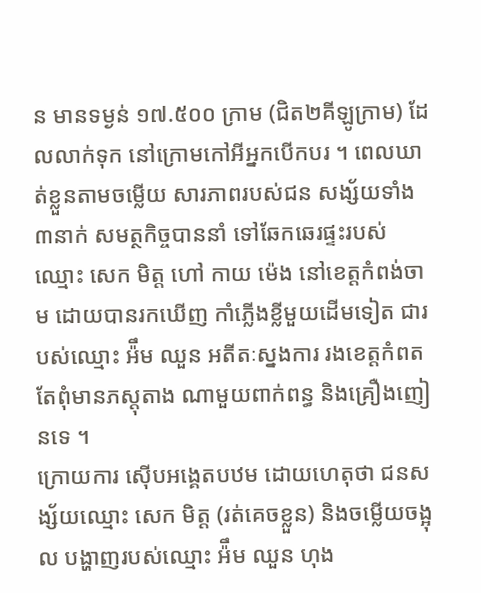ន មានទម្ងន់ ១៧.៥០០ ក្រាម (ជិត២គីឡូក្រាម) ដែលលាក់ទុក នៅក្រោមកៅអីអ្នកបើកបរ ។ ពេលឃាត់ខ្លួនតាមចម្លើយ សារភាពរបស់ជន សង្ស័យទាំង៣នាក់ សមត្ថកិច្ចបាននាំ ទៅឆែកឆេរផ្ទះរបស់ឈ្មោះ សេក មិត្ត ហៅ កាយ ម៉េង នៅខេត្តកំពង់ចាម ដោយបានរកឃើញ កាំភ្លើងខ្លីមួយដើមទៀត ជារបស់ឈ្មោះ អ៉ឹម ឈួន អតីតៈស្នងការ រងខេត្តកំពត តែពុំមានភស្តុតាង ណាមួយពាក់ពន្ធ និងគ្រឿងញៀនទេ ។
ក្រោយការ ស៊ើបអង្គេតបឋម ដោយហេតុថា ជនសង្ស័យឈ្មោះ សេក មិត្ត (រត់គេចខ្លួន) និងចម្លើយចង្អុល បង្ហាញរបស់ឈ្មោះ អ៉ឹម ឈួន ហុង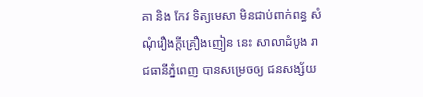គា និង កែវ ទិត្យមេសា មិនជាប់ពាក់ពន្ធ សំណុំរឿងក្តីគ្រឿងញៀន នេះ សាលាដំបូង រាជធានីភ្នំពេញ បានសម្រេចឲ្យ ជនសង្ស័យ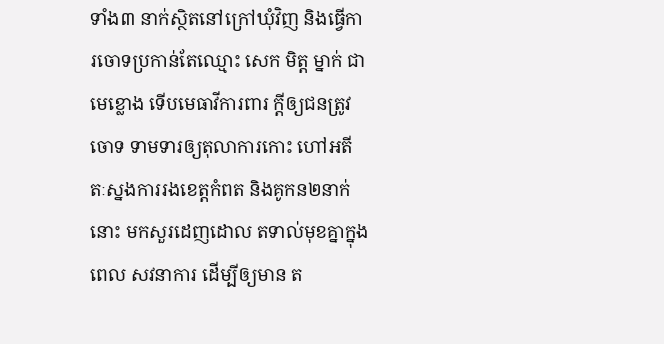ទាំង៣ នាក់ស្ថិតនៅក្រៅឃុំវិញ និងធ្វើការចោទប្រកាន់តែឈ្មោះ សេក មិត្ត ម្នាក់ ជាមេខ្លោង ទើបមេធាវីការពារ ក្តីឲ្យជនត្រូវចោទ ទាមទារឲ្យតុលាការកោះ ហៅអតីតៈស្នងការរងខេត្តកំពត និងគូកន២នាក់នោះ មកសួរដេញដោល តទាល់មុខគ្នាក្នុងពេល សវនាការ ដើម្បីឲ្យមាន ត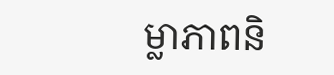ម្លាភាពនិ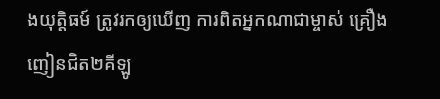ងយុត្តិធម៍ ត្រូវរកឲ្យឃើញ ការពិតអ្នកណាជាម្ចាស់ គ្រឿងញៀនជិត២គីឡូ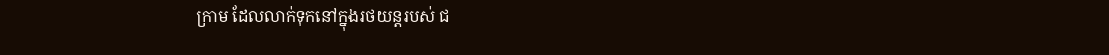ក្រាម ដែលលាក់ទុកនៅក្នុងរថយន្តរបស់ ជ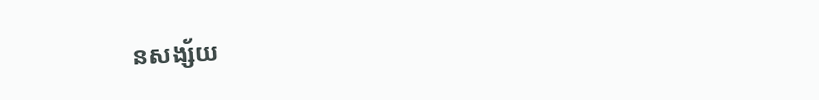នសង្ស័យ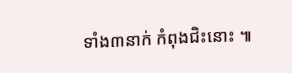ទាំង៣នាក់ កំពុងជិះនោះ ៕